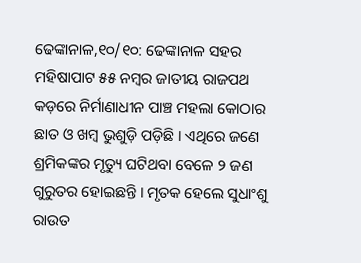ଢେଙ୍କାନାଳ,୧୦/୧୦: ଢେଙ୍କାନାଳ ସହର ମହିଷାପାଟ ୫୫ ନମ୍ବର ଜାତୀୟ ରାଜପଥ କଡ଼ରେ ନିର୍ମାଣାଧୀନ ପାଞ୍ଚ ମହଲା କୋଠାର ଛାତ ଓ ଖମ୍ବ ଭୁଶୁଡ଼ି ପଡ଼ିଛି । ଏଥିରେ ଜଣେ ଶ୍ରମିକଙ୍କର ମୃତ୍ୟୁ ଘଟିଥବା ବେଳେ ୨ ଜଣ ଗୁରୁତର ହୋଇଛନ୍ତି । ମୃତକ ହେଲେ ସୁଧାଂଶୁ ରାଉତ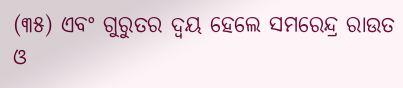(୩୫) ଏବଂ ଗୁରୁତର ଦ୍ୱୟ ହେଲେ ସମରେନ୍ଦ୍ର ରାଉତ ଓ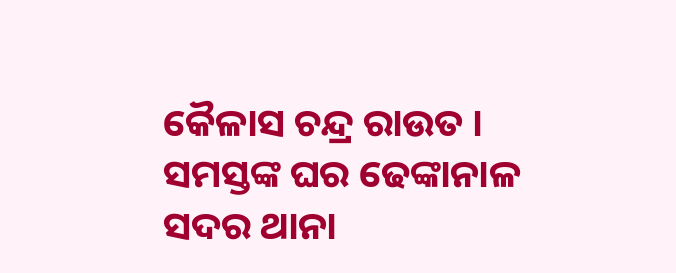କୈଳାସ ଚନ୍ଦ୍ର ରାଉତ । ସମସ୍ତଙ୍କ ଘର ଢେଙ୍କାନାଳ ସଦର ଥାନା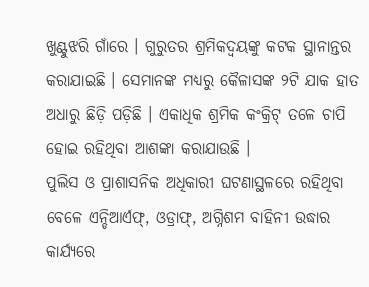ଖୁଣ୍ଟୁଝରି ଗାଁରେ । ଗୁରୁତର ଶ୍ରମିକଦ୍ୱୟଙ୍କୁ କଟକ ସ୍ଥାନାନ୍ତର କରାଯାଇଛି । ସେମାନଙ୍କ ମଧ୍ୟରୁ କୈଳାସଙ୍କ ୨ଟି ଯାକ ହାତ ଅଧାରୁ ଛିଡ଼ି ପଡ଼ିଛି । ଏକାଧିକ ଶ୍ରମିକ କଂକ୍ରିଟ୍ ତଳେ ଚାପି ହୋଇ ରହିଥିବା ଆଶଙ୍କା କରାଯାଉଛି ।
ପୁଲିସ ଓ ପ୍ରାଶାସନିକ ଅଧିକାରୀ ଘଟଣାସ୍ଥଳରେ ରହିଥିବା ବେଳେ ଏନ୍ଡିଆର୍ଏଫ୍, ଓଡ୍ରାଫ୍, ଅଗ୍ନିଶମ ବାହିନୀ ଉଦ୍ଧାର କାର୍ଯ୍ୟରେ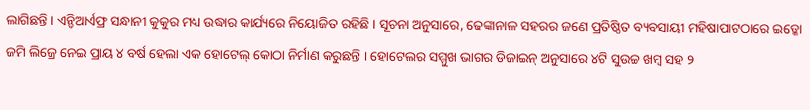ଲାଗିଛନ୍ତି । ଏନ୍ଡିଆର୍ଏଫ୍ର ସନ୍ଧାନୀ କୁକୁର ମଧ୍ୟ ଉଦ୍ଧାର କାର୍ଯ୍ୟରେ ନିୟୋଜିତ ରହିଛି । ସୂଚନା ଅନୁସାରେ, ଢେଙ୍କାନାଳ ସହରର ଜଣେ ପ୍ରତିଷ୍ଠିତ ବ୍ୟବସାୟୀ ମହିଷାପାଟଠାରେ ଇଡ୍କୋ ଜମି ଲିଜ୍ରେ ନେଇ ପ୍ରାୟ ୪ ବର୍ଷ ହେଲା ଏକ ହୋଟେଲ୍ କୋଠା ନିର୍ମାଣ କରୁଛନ୍ତି । ହୋଟେଲର ସମ୍ମୁଖ ଭାଗର ଡିଜାଇନ୍ ଅନୁସାରେ ୪ଟି ସୁଉଚ୍ଚ ଖମ୍ବ ସହ ୨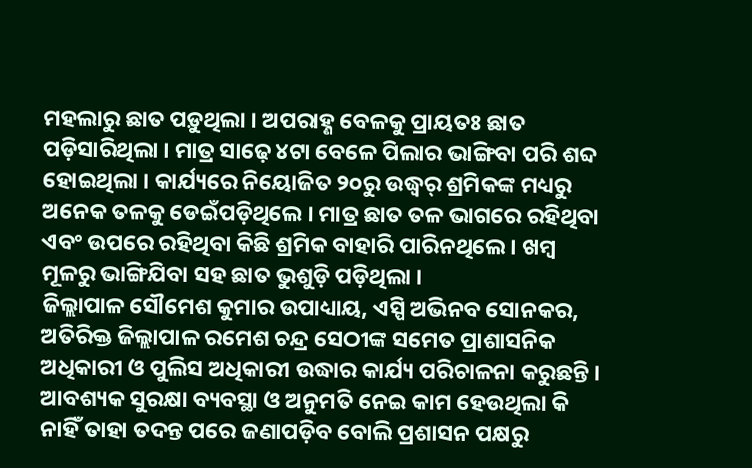ମହଲାରୁ ଛାତ ପଡ଼ୁଥିଲା । ଅପରାହ୍ଣ ବେଳକୁ ପ୍ରାୟତଃ ଛାତ ପଡ଼ିସାରିଥିଲା । ମାତ୍ର ସାଢ଼େ ୪ଟା ବେଳେ ପିଲାର ଭାଙ୍ଗିବା ପରି ଶବ୍ଦ ହୋଇଥିଲା । କାର୍ଯ୍ୟରେ ନିୟୋଜିତ ୨୦ରୁ ଉଦ୍ଧ୍ୱର୍ ଶ୍ରମିକଙ୍କ ମଧ୍ୟରୁ ଅନେକ ତଳକୁ ଡେଇଁପଡ଼ିଥିଲେ । ମାତ୍ର ଛାତ ତଳ ଭାଗରେ ରହିଥିବା ଏବଂ ଉପରେ ରହିଥିବା କିଛି ଶ୍ରମିକ ବାହାରି ପାରିନଥିଲେ । ଖମ୍ବ ମୂଳରୁ ଭାଙ୍ଗିଯିବା ସହ ଛାତ ଭୁଶୁଡ଼ି ପଡ଼ିଥିଲା ।
ଜିଲ୍ଲାପାଳ ସୌମେଶ କୁମାର ଉପାଧ୍ୟାୟ, ଏସ୍ପି ଅଭିନବ ସୋନକର, ଅତିରିକ୍ତ ଜିଲ୍ଲାପାଳ ରମେଶ ଚନ୍ଦ୍ର ସେଠୀଙ୍କ ସମେତ ପ୍ରାଶାସନିକ ଅଧିକାରୀ ଓ ପୁଲିସ ଅଧିକାରୀ ଉଦ୍ଧାର କାର୍ଯ୍ୟ ପରିଚାଳନା କରୁଛନ୍ତି । ଆବଶ୍ୟକ ସୁରକ୍ଷା ବ୍ୟବସ୍ଥା ଓ ଅନୁମତି ନେଇ କାମ ହେଉଥିଲା କି ନାହିଁ ତାହା ତଦନ୍ତ ପରେ ଜଣାପଡ଼ିବ ବୋଲି ପ୍ରଶାସନ ପକ୍ଷରୁ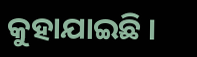କୁହାଯାଇଛି ।